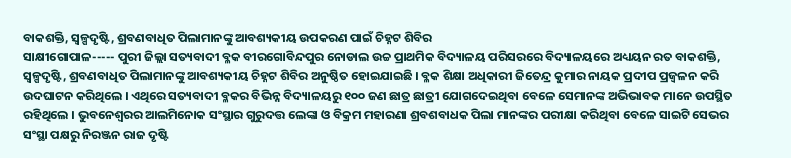ବାକଶକ୍ତି, ସ୍ୱଳ୍ପଦୃଷ୍ଟି, ଶ୍ରବଣବାଧିତ ପିଲାମାନଙ୍କୁ ଆବଶ୍ୟକୀୟ ଉପକରଣ ପାଇଁ ଚିହ୍ନଟ ଶିବିର
ସାକ୍ଷୀଗୋପାଳ----- ପୁରୀ ଜିଲ୍ଲା ସତ୍ୟବାଦୀ ବ୍ଳକ ବୀରଗୋବିନ୍ଦପୁର ନୋଡାଲ ଉଚ୍ଚ ପ୍ରାଥମିକ ବିଦ୍ୟାଳୟ ପରିସରରେ ବିଦ୍ୟାଳୟରେ ଅଧ୍ୟୟନ ରତ ବାକଶକ୍ତି, ସ୍ୱଳ୍ପଦୃଷ୍ଟି, ଶ୍ରବଣବାଧିତ ପିଲାମାନଙ୍କୁ ଆବଶ୍ୟକୀୟ ଚିହ୍ନଟ ଶିବିର ଅନୁଷ୍ଠିତ ହୋଇଯାଇଛି । ବ୍ଳକ ଶିକ୍ଷା ଅଧିକାରୀ ଜିତେନ୍ଦ୍ର କୁମାର ନାୟକ ପ୍ରଦୀପ ପ୍ରଜ୍ୱଳନ କରି ଉଦଘାଟନ କରିଥିଲେ । ଏଥିରେ ସତ୍ୟବାଦୀ ବ୍ଳକର ବିଭିନ୍ନ ବିଦ୍ୟାଳୟରୁ ୧୦୦ ଜଣ ଛାତ୍ର ଛାତ୍ରୀ ଯୋଗଦେଇଥିବା ବେଳେ ସେମାନଙ୍କ ଅଭିଭାବକ ମାନେ ଉପସ୍ଥିତ ରହିଥିଲେ । ଭୁବନେଶ୍ୱରର ଆଲମିନୋକ ସଂସ୍ଥାର ଗୁରୁଦତ୍ତ ଲେଙ୍କା ଓ ବିକ୍ରମ ମହାରଣା ଶ୍ରବଶବାଧକ ପିଲା ମାନଙ୍କର ପରୀକ୍ଷା କରିଥିବା ବେଳେ ସାଇଟି ସେଭର ସଂସ୍ଥା ପକ୍ଷରୁ ନିରଞ୍ଜନ ରାଜ ଦୃଷ୍ଟି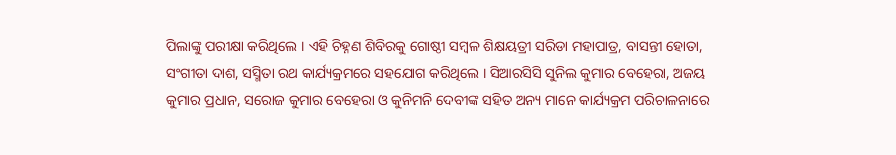ପିଲାଙ୍କୁ ପରୀକ୍ଷା କରିଥିଲେ । ଏହି ଚିହ୍ନଣ ଶିବିରକୁ ଗୋଷ୍ଠୀ ସମ୍ବଳ ଶିକ୍ଷୟତ୍ରୀ ସରିଡା ମହାପାତ୍ର, ବାସନ୍ତୀ ହୋତା, ସଂଗୀତା ଦାଶ, ସସ୍ମିତା ରଥ କାର୍ଯ୍ୟକ୍ରମରେ ସହଯୋଗ କରିଥିଲେ । ସିଆରସିସି ସୁନିଲ କୁମାର ବେହେରା, ଅଜୟ କୁମାର ପ୍ରଧାନ, ସରୋଜ କୁମାର ବେହେରା ଓ କୁନିମନି ଦେବୀଙ୍କ ସହିତ ଅନ୍ୟ ମାନେ କାର୍ଯ୍ୟକ୍ରମ ପରିଚାଳନାରେ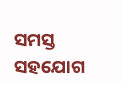ସମସ୍ତ ସହଯୋଗ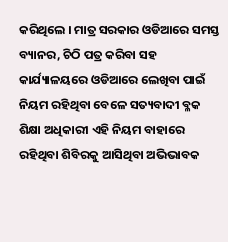କରିଥିଲେ । ମାତ୍ର ସରକାର ଓଡିଆରେ ସମସ୍ତ ବ୍ୟାନର, ଚିଠି ପତ୍ର କରିବା ସହ କାର୍ଯ୍ୟାଳୟରେ ଓଡିଆରେ ଲେଖିବା ପାଇଁ ନିୟମ ରହିଥିବା ବେଳେ ସତ୍ୟବାଦୀ ବ୍ଳକ ଶିକ୍ଷା ଅଧିକାରୀ ଏହି ନିୟମ ବାହାରେ ରହିଥିବା ଶିବିରକୁ ଆସିଥିବା ଅଭିଭାବକ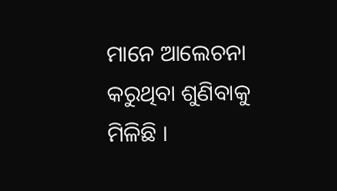ମାନେ ଆଲେଚନା କରୁଥିବା ଶୁଣିବାକୁ ମିଳିଛି ।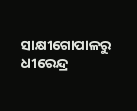ସାକ୍ଷୀଗୋପାଳରୁ ଧୀରେନ୍ଦ୍ର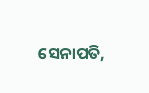ସେନାପତି,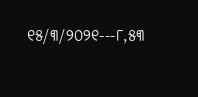୧୫/୩/୨୦୨୧---୮,୫୩